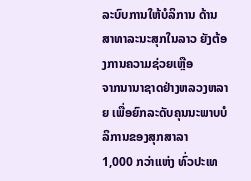ລະບົບການໃຫ້ບໍລິການ ດ້ານສາທາລະນະສຸກໃນລາວ ຍັງຕ້ອງການຄວາມຊ່ວຍເຫຼືອ
ຈາກນານາຊາດຢ່າງຫລວງຫລາຍ ເພື່ອຍົກລະດັບຄຸນນະພາບບໍລິການຂອງສຸກສາລາ
1,000 ກວ່າແຫ່ງ ທົ່ວປະເທ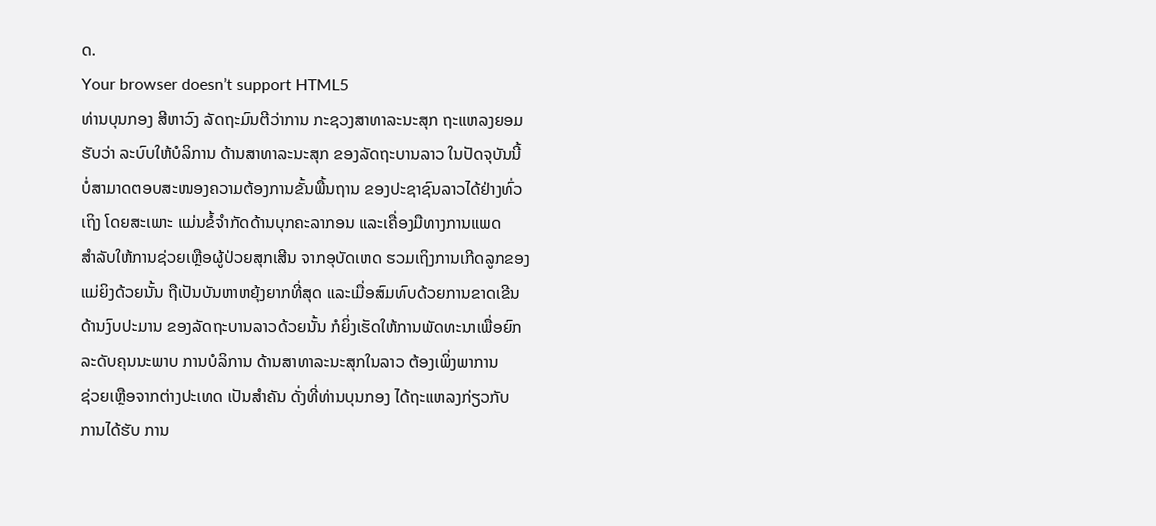ດ.
Your browser doesn’t support HTML5
ທ່ານບຸນກອງ ສີຫາວົງ ລັດຖະມົນຕີວ່າການ ກະຊວງສາທາລະນະສຸກ ຖະແຫລງຍອມ
ຮັບວ່າ ລະບົບໃຫ້ບໍລິການ ດ້ານສາທາລະນະສຸກ ຂອງລັດຖະບານລາວ ໃນປັດຈຸບັນນີ້
ບໍ່ສາມາດຕອບສະໜອງຄວາມຕ້ອງການຂັ້ນພື້ນຖານ ຂອງປະຊາຊົນລາວໄດ້ຢ່າງທົ່ວ
ເຖິງ ໂດຍສະເພາະ ແມ່ນຂໍ້ຈຳກັດດ້ານບຸກຄະລາກອນ ແລະເຄື່ອງມືທາງການແພດ
ສຳລັບໃຫ້ການຊ່ວຍເຫຼືອຜູ້ປ່ວຍສຸກເສີນ ຈາກອຸບັດເຫດ ຮວມເຖິງການເກີດລູກຂອງ
ແມ່ຍິງດ້ວຍນັ້ນ ຖືເປັນບັນຫາຫຍຸ້ງຍາກທີ່ສຸດ ແລະເມື່ອສົມທົບດ້ວຍການຂາດເຂີນ
ດ້ານງົບປະມານ ຂອງລັດຖະບານລາວດ້ວຍນັ້ນ ກໍຍິ່ງເຮັດໃຫ້ການພັດທະນາເພື່ອຍົກ
ລະດັບຄຸນນະພາບ ການບໍລິການ ດ້ານສາທາລະນະສຸກໃນລາວ ຕ້ອງເພິ່ງພາການ
ຊ່ວຍເຫຼືອຈາກຕ່າງປະເທດ ເປັນສຳຄັນ ດັ່ງທີ່ທ່ານບຸນກອງ ໄດ້ຖະແຫລງກ່ຽວກັບ
ການໄດ້ຮັບ ການ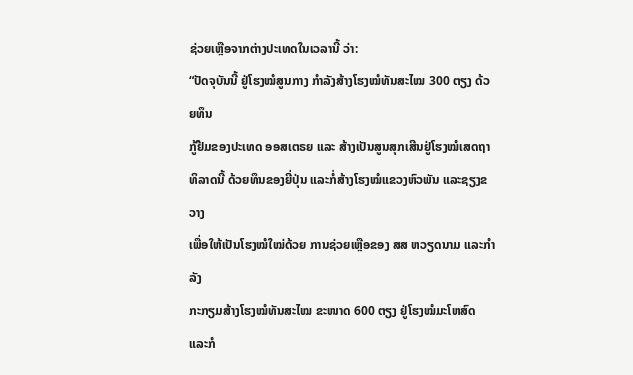ຊ່ວຍເຫຼືອຈາກຕ່າງປະເທດໃນເວລານີ້ ວ່າ:
“ປັດຈຸບັນນີ້ ຢູ່ໂຮງໝໍສູນກາງ ກຳລັງສ້າງໂຮງໝໍທັນສະໄໝ 300 ຕຽງ ດ້ວຍທຶນ
ກູ້ຢືມຂອງປະເທດ ອອສເຕຣຍ ແລະ ສ້າງເປັນສູນສຸກເສີນຢູ່ໂຮງໝໍເສດຖາ
ທິລາດນີ້ ດ້ວຍທຶນຂອງຍີ່ປຸ່ນ ແລະກໍ່ສ້າງໂຮງໝໍແຂວງຫົວພັນ ແລະຊຽງຂວາງ
ເພື່ອໃຫ້ເປັນໂຮງໝໍໃໝ່ດ້ວຍ ການຊ່ວຍເຫຼືອຂອງ ສສ ຫວຽດນາມ ແລະກຳລັງ
ກະກຽມສ້າງໂຮງໝໍທັນສະໄໝ ຂະໜາດ 600 ຕຽງ ຢູ່ໂຮງໝໍມະໂຫສົດ ແລະກໍ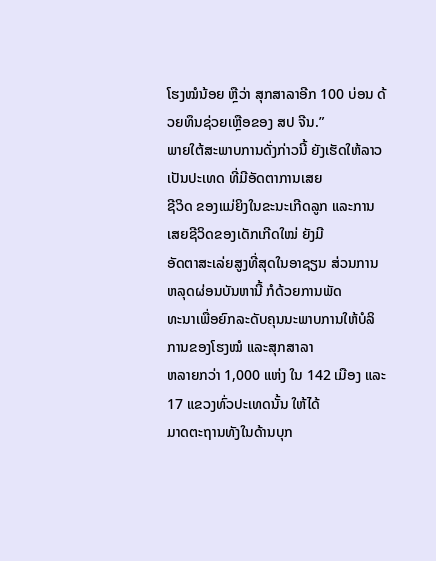ໂຮງໝໍນ້ອຍ ຫຼືວ່າ ສຸກສາລາອີກ 100 ບ່ອນ ດ້ວຍທຶນຊ່ວຍເຫຼືອຂອງ ສປ ຈີນ.”
ພາຍໃຕ້ສະພາບການດັ່ງກ່າວນີ້ ຍັງເຮັດໃຫ້ລາວເປັນປະເທດ ທີ່ມີອັດຕາການເສຍ
ຊີວິດ ຂອງແມ່ຍິງໃນຂະນະເກີດລູກ ແລະການເສຍຊີວິດຂອງເດັກເກີດໃໝ່ ຍັງມີ
ອັດຕາສະເລ່ຍສູງທີ່ສຸດໃນອາຊຽນ ສ່ວນການຫລຸດຜ່ອນບັນຫານີ້ ກໍດ້ວຍການພັດ
ທະນາເພື່ອຍົກລະດັບຄຸນນະພາບການໃຫ້ບໍລິການຂອງໂຮງໝໍ ແລະສຸກສາລາ
ຫລາຍກວ່າ 1,000 ແຫ່ງ ໃນ 142 ເມືອງ ແລະ 17 ແຂວງທົ່ວປະເທດນັ້ນ ໃຫ້ໄດ້
ມາດຕະຖານທັງໃນດ້ານບຸກ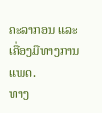ຄະລາກອນ ແລະເຄື່ອງມືທາງການແພດ.
ທາງ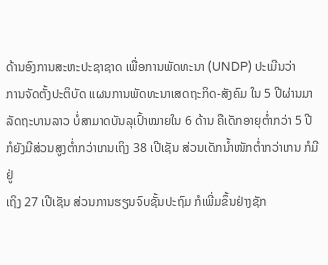ດ້ານອົງການສະຫະປະຊາຊາດ ເພື່ອການພັດທະນາ (UNDP) ປະເມີນວ່າ
ການຈັດຕັ້ງປະຕິບັດ ແຜນການພັດທະນາເສດຖະກິດ-ສັງຄົມ ໃນ 5 ປີຜ່ານມາ
ລັດຖະບານລາວ ບໍ່ສາມາດບັນລຸເປົ້າໝາຍໃນ 6 ດ້ານ ຄືເດັກອາຍຸຕ່ຳກວ່າ 5 ປີ
ກໍຍັງມີສ່ວນສູງຕ່ຳກວ່າເກນເຖິງ 38 ເປີເຊັນ ສ່ວນເດັກນ້ຳໜັກຕ່ຳກວ່າເກນ ກໍມີຢູ່
ເຖິງ 27 ເປີເຊັນ ສ່ວນການຮຽນຈົບຊັ້ນປະຖົມ ກໍເພີ່ມຂຶ້ນຢ່າງຊັກ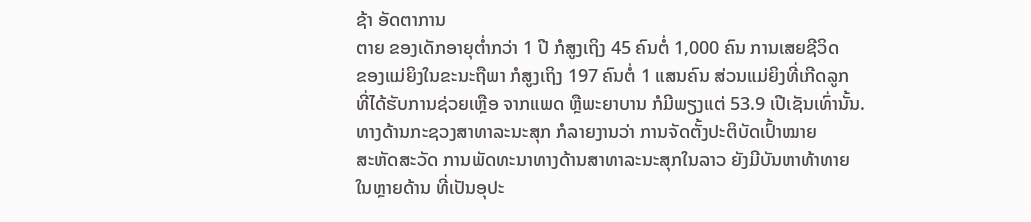ຊ້າ ອັດຕາການ
ຕາຍ ຂອງເດັກອາຍຸຕ່ຳກວ່າ 1 ປີ ກໍສູງເຖິງ 45 ຄົນຕໍ່ 1,000 ຄົນ ການເສຍຊີວິດ
ຂອງແມ່ຍິງໃນຂະນະຖືພາ ກໍສູງເຖິງ 197 ຄົນຕໍ່ 1 ແສນຄົນ ສ່ວນແມ່ຍິງທີ່ເກີດລູກ
ທີ່ໄດ້ຮັບການຊ່ວຍເຫຼືອ ຈາກແພດ ຫຼືພະຍາບານ ກໍມີພຽງແຕ່ 53.9 ເປີເຊັນເທົ່ານັ້ນ.
ທາງດ້ານກະຊວງສາທາລະນະສຸກ ກໍລາຍງານວ່າ ການຈັດຕັ້ງປະຕິບັດເປົ້າໝາຍ
ສະຫັດສະວັດ ການພັດທະນາທາງດ້ານສາທາລະນະສຸກໃນລາວ ຍັງມີບັນຫາທ້າທາຍ
ໃນຫຼາຍດ້ານ ທີ່ເປັນອຸປະ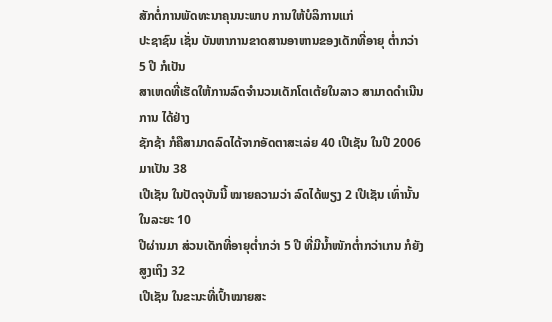ສັກຕໍ່ການພັດທະນາຄຸນນະພາບ ການໃຫ້ບໍລິການແກ່
ປະຊາຊົນ ເຊັ່ນ ບັນຫາການຂາດສານອາຫານຂອງເດັກທີ່ອາຍຸ ຕ່ຳກວ່າ 5 ປີ ກໍເປັນ
ສາເຫດທີ່ເຮັດໃຫ້ການລົດຈຳນວນເດັກໂຕເຕ້ຍໃນລາວ ສາມາດດຳເນີນການ ໄດ້ຢ່າງ
ຊັກຊ້າ ກໍຄືສາມາດລົດໄດ້ຈາກອັດຕາສະເລ່ຍ 40 ເປີເຊັນ ໃນປີ 2006 ມາເປັນ 38
ເປີເຊັນ ໃນປັດຈຸບັນນີ້ ໝາຍຄວາມວ່າ ລົດໄດ້ພຽງ 2 ເປີເຊັນ ເທົ່ານັ້ນໃນລະຍະ 10
ປີຜ່ານມາ ສ່ວນເດັກທີ່ອາຍຸຕ່ຳກວ່າ 5 ປີ ທີ່ມີນ້ຳໜັກຕ່ຳກວ່າເກນ ກໍຍັງສູງເຖິງ 32
ເປີເຊັນ ໃນຂະນະທີ່ເປົ້າໝາຍສະ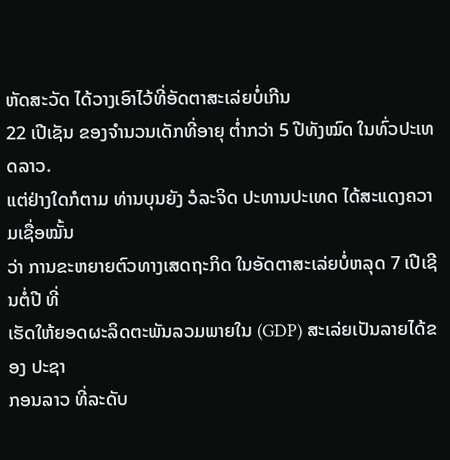ຫັດສະວັດ ໄດ້ວາງເອົາໄວ້ທີ່ອັດຕາສະເລ່ຍບໍ່ເກີນ
22 ເປີເຊັນ ຂອງຈຳນວນເດັກທີ່ອາຍຸ ຕ່ຳກວ່າ 5 ປີທັງໝົດ ໃນທົ່ວປະເທດລາວ.
ແຕ່ຢ່າງໃດກໍຕາມ ທ່ານບຸນຍັງ ວໍລະຈິດ ປະທານປະເທດ ໄດ້ສະແດງຄວາມເຊື່ອໝັ້ນ
ວ່າ ການຂະຫຍາຍຕົວທາງເສດຖະກິດ ໃນອັດຕາສະເລ່ຍບໍ່ຫລຸດ 7 ເປີເຊີນຕໍ່ປີ ທີ່
ເຮັດໃຫ້ຍອດຜະລິດຕະພັນລວມພາຍໃນ (GDP) ສະເລ່ຍເປັນລາຍໄດ້ຂອງ ປະຊາ
ກອນລາວ ທີ່ລະດັບ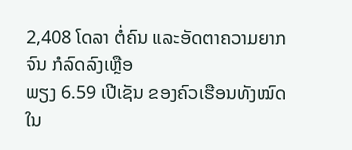2,408 ໂດລາ ຕໍ່ຄົນ ແລະອັດຕາຄວາມຍາກຈົນ ກໍລົດລົງເຫຼືອ
ພຽງ 6.59 ເປີເຊັນ ຂອງຄົວເຮືອນທັງໝົດໃນ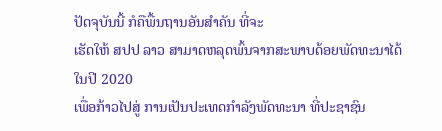ປັດຈຸບັນນີ້ ກໍຄືພື້ນຖານອັນສຳຄັນ ທີ່ຈະ
ເຮັດໃຫ້ ສປປ ລາວ ສາມາດຫລຸດພົ້ນຈາກສະພາບດ້ອຍພັດທະນາໄດ້ໃນປີ 2020
ເພື່ອກ້າວໄປສູ່ ການເປັນປະເທດກຳລັງພັດທະນາ ທີ່ປະຊາຊົນ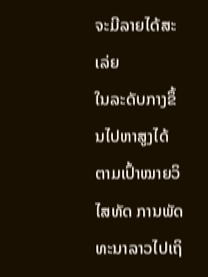ຈະມີລາຍໄດ້ສະເລ່ຍ
ໃນລະດັບກາງຂຶ້ນໄປຫາສູງໄດ້ ຕາມເປົ້າໝາຍວິໄສທັດ ການພັດທະນາລາວໄປເຖິ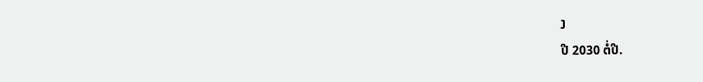ງ
ປີ 2030 ຕໍ່ປີ.